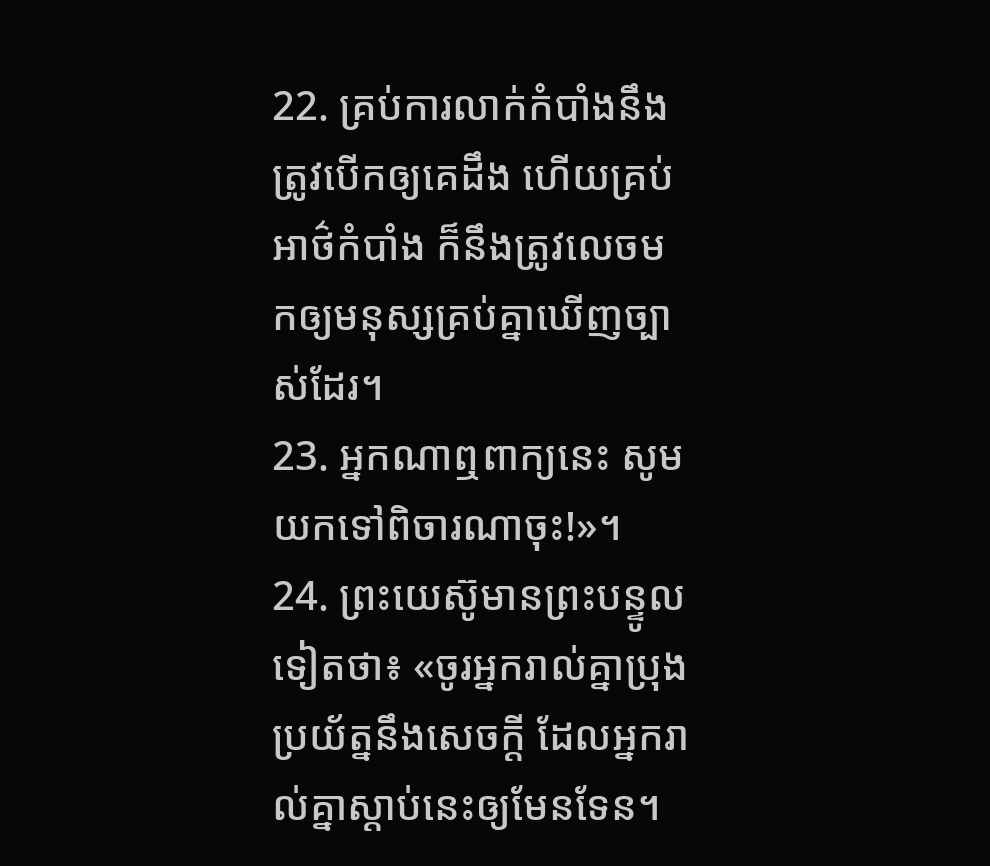22. គ្រប់ការលាក់កំបាំងនឹងត្រូវបើកឲ្យគេដឹង ហើយគ្រប់អាថ៌កំបាំង ក៏នឹងត្រូវលេចមកឲ្យមនុស្សគ្រប់គ្នាឃើញច្បាស់ដែរ។
23. អ្នកណាឮពាក្យនេះ សូមយកទៅពិចារណាចុះ!»។
24. ព្រះយេស៊ូមានព្រះបន្ទូលទៀតថា៖ «ចូរអ្នករាល់គ្នាប្រុងប្រយ័ត្ននឹងសេចក្ដី ដែលអ្នករាល់គ្នាស្ដាប់នេះឲ្យមែនទែន។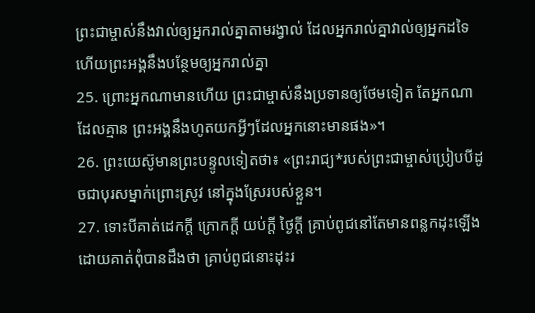ព្រះជាម្ចាស់នឹងវាល់ឲ្យអ្នករាល់គ្នាតាមរង្វាល់ ដែលអ្នករាល់គ្នាវាល់ឲ្យអ្នកដទៃ ហើយព្រះអង្គនឹងបន្ថែមឲ្យអ្នករាល់គ្នា
25. ព្រោះអ្នកណាមានហើយ ព្រះជាម្ចាស់នឹងប្រទានឲ្យថែមទៀត តែអ្នកណាដែលគ្មាន ព្រះអង្គនឹងហូតយកអ្វីៗដែលអ្នកនោះមានផង»។
26. ព្រះយេស៊ូមានព្រះបន្ទូលទៀតថា៖ «ព្រះរាជ្យ*របស់ព្រះជាម្ចាស់ប្រៀបបីដូចជាបុរសម្នាក់ព្រោះស្រូវ នៅក្នុងស្រែរបស់ខ្លួន។
27. ទោះបីគាត់ដេកក្ដី ក្រោកក្ដី យប់ក្ដី ថ្ងៃក្ដី គ្រាប់ពូជនៅតែមានពន្លកដុះឡើង ដោយគាត់ពុំបានដឹងថា គ្រាប់ពូជនោះដុះរ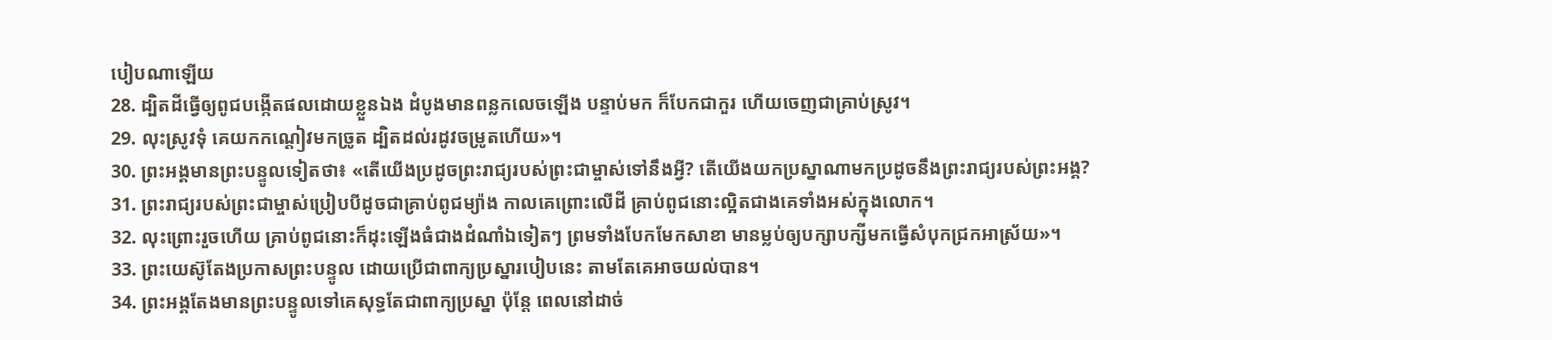បៀបណាឡើយ
28. ដ្បិតដីធ្វើឲ្យពូជបង្កើតផលដោយខ្លួនឯង ដំបូងមានពន្លកលេចឡើង បន្ទាប់មក ក៏បែកជាកួរ ហើយចេញជាគ្រាប់ស្រូវ។
29. លុះស្រូវទុំ គេយកកណ្ដៀវមកច្រូត ដ្បិតដល់រដូវចម្រូតហើយ»។
30. ព្រះអង្គមានព្រះបន្ទូលទៀតថា៖ «តើយើងប្រដូចព្រះរាជ្យរបស់ព្រះជាម្ចាស់ទៅនឹងអ្វី? តើយើងយកប្រស្នាណាមកប្រដូចនឹងព្រះរាជ្យរបស់ព្រះអង្គ?
31. ព្រះរាជ្យរបស់ព្រះជាម្ចាស់ប្រៀបបីដូចជាគ្រាប់ពូជម្យ៉ាង កាលគេព្រោះលើដី គ្រាប់ពូជនោះល្អិតជាងគេទាំងអស់ក្នុងលោក។
32. លុះព្រោះរួចហើយ គ្រាប់ពូជនោះក៏ដុះឡើងធំជាងដំណាំឯទៀតៗ ព្រមទាំងបែកមែកសាខា មានម្លប់ឲ្យបក្សាបក្សីមកធ្វើសំបុកជ្រកអាស្រ័យ»។
33. ព្រះយេស៊ូតែងប្រកាសព្រះបន្ទូល ដោយប្រើជាពាក្យប្រស្នារបៀបនេះ តាមតែគេអាចយល់បាន។
34. ព្រះអង្គតែងមានព្រះបន្ទូលទៅគេសុទ្ធតែជាពាក្យប្រស្នា ប៉ុន្តែ ពេលនៅដាច់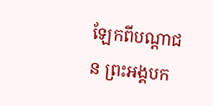ឡែកពីបណ្ដាជន ព្រះអង្គបក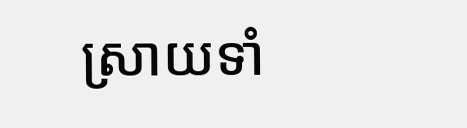ស្រាយទាំ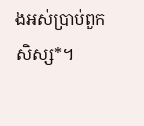ងអស់ប្រាប់ពួកសិស្ស*។